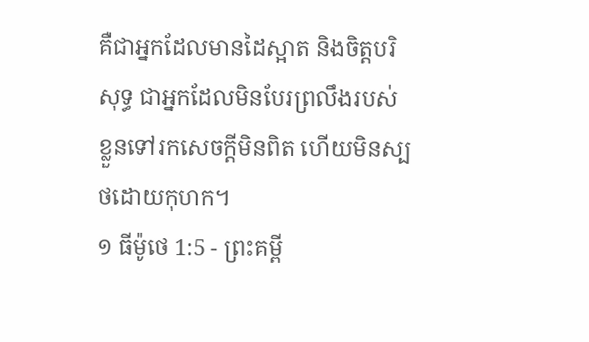គឺជាអ្នកដែលមានដៃស្អាត និងចិត្តបរិសុទ្ធ ជាអ្នកដែលមិនបែរព្រលឹងរបស់ខ្លួនទៅរកសេចក្ដីមិនពិត ហើយមិនស្បថដោយកុហក។
១ ធីម៉ូថេ 1:5 - ព្រះគម្ពី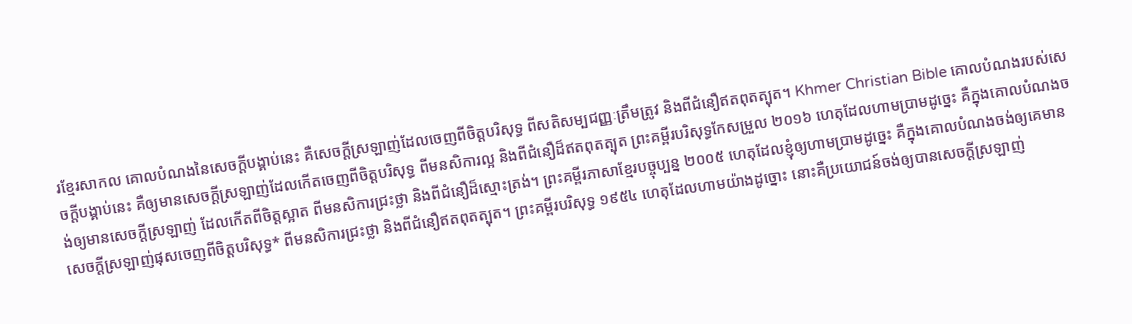រខ្មែរសាកល គោលបំណងនៃសេចក្ដីបង្គាប់នេះ គឺសេចក្ដីស្រឡាញ់ដែលចេញពីចិត្តបរិសុទ្ធ ពីសតិសម្បជញ្ញៈត្រឹមត្រូវ និងពីជំនឿឥតពុតត្បុត។ Khmer Christian Bible គោលបំណងរបស់សេចក្ដីបង្គាប់នេះ គឺឲ្យមានសេចក្ដីស្រឡាញ់ដែលកើតចេញពីចិត្ដបរិសុទ្ធ ពីមនសិការល្អ និងពីជំនឿដ៏ឥតពុតត្បុត ព្រះគម្ពីរបរិសុទ្ធកែសម្រួល ២០១៦ ហេតុដែលហាមប្រាមដូច្នេះ គឺក្នុងគោលបំណងចង់ឲ្យមានសេចក្ដីស្រឡាញ់ ដែលកើតពីចិត្តស្អាត ពីមនសិការជ្រះថ្លា និងពីជំនឿដ៏ស្មោះត្រង់។ ព្រះគម្ពីរភាសាខ្មែរបច្ចុប្បន្ន ២០០៥ ហេតុដែលខ្ញុំឲ្យហាមប្រាមដូច្នេះ គឺក្នុងគោលបំណងចង់ឲ្យគេមានសេចក្ដីស្រឡាញ់ផុសចេញពីចិត្តបរិសុទ្ធ* ពីមនសិការជ្រះថ្លា និងពីជំនឿឥតពុតត្បុត។ ព្រះគម្ពីរបរិសុទ្ធ ១៩៥៤ ហេតុដែលហាមយ៉ាងដូច្នោះ នោះគឺប្រយោជន៍ចង់ឲ្យបានសេចក្ដីស្រឡាញ់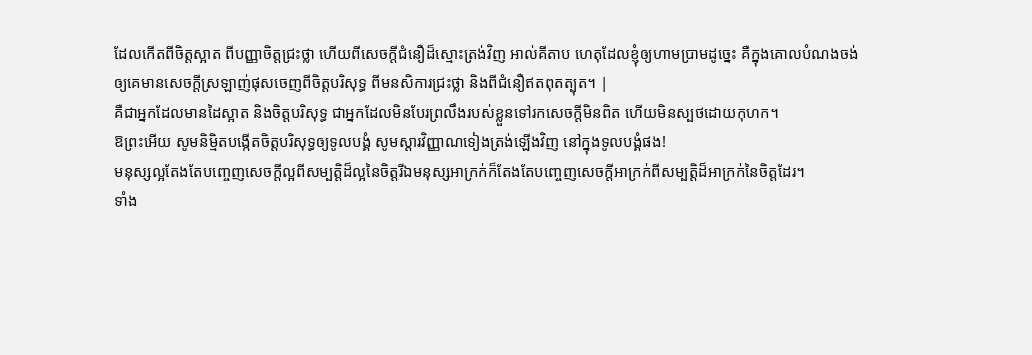ដែលកើតពីចិត្តស្អាត ពីបញ្ញាចិត្តជ្រះថ្លា ហើយពីសេចក្ដីជំនឿដ៏ស្មោះត្រង់វិញ អាល់គីតាប ហេតុដែលខ្ញុំឲ្យហាមប្រាមដូច្នេះ គឺក្នុងគោលបំណងចង់ឲ្យគេមានសេចក្ដីស្រឡាញ់ផុសចេញពីចិត្ដបរិសុទ្ធ ពីមនសិការជ្រះថ្លា និងពីជំនឿឥតពុតត្បុត។ |
គឺជាអ្នកដែលមានដៃស្អាត និងចិត្តបរិសុទ្ធ ជាអ្នកដែលមិនបែរព្រលឹងរបស់ខ្លួនទៅរកសេចក្ដីមិនពិត ហើយមិនស្បថដោយកុហក។
ឱព្រះអើយ សូមនិម្មិតបង្កើតចិត្តបរិសុទ្ធឲ្យទូលបង្គំ សូមស្ដារវិញ្ញាណទៀងត្រង់ឡើងវិញ នៅក្នុងទូលបង្គំផង!
មនុស្សល្អតែងតែបញ្ចេញសេចក្ដីល្អពីសម្បត្តិដ៏ល្អនៃចិត្តរីឯមនុស្សអាក្រក់ក៏តែងតែបញ្ចេញសេចក្ដីអាក្រក់ពីសម្បត្តិដ៏អាក្រក់នៃចិត្តដែរ។
ទាំង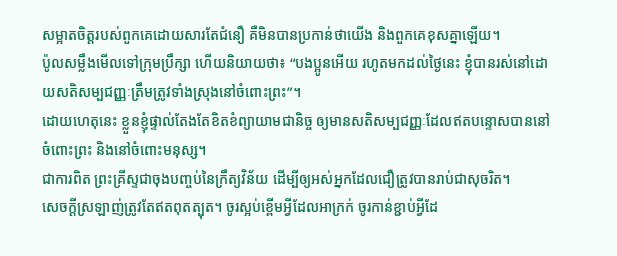សម្អាតចិត្តរបស់ពួកគេដោយសារតែជំនឿ គឺមិនបានប្រកាន់ថាយើង និងពួកគេខុសគ្នាឡើយ។
ប៉ូលសម្លឹងមើលទៅក្រុមប្រឹក្សា ហើយនិយាយថា៖ “បងប្អូនអើយ រហូតមកដល់ថ្ងៃនេះ ខ្ញុំបានរស់នៅដោយសតិសម្បជញ្ញៈត្រឹមត្រូវទាំងស្រុងនៅចំពោះព្រះ”។
ដោយហេតុនេះ ខ្លួនខ្ញុំផ្ទាល់តែងតែខិតខំព្យាយាមជានិច្ច ឲ្យមានសតិសម្បជញ្ញៈដែលឥតបន្ទោសបាននៅចំពោះព្រះ និងនៅចំពោះមនុស្ស។
ជាការពិត ព្រះគ្រីស្ទជាចុងបញ្ចប់នៃក្រឹត្យវិន័យ ដើម្បីឲ្យអស់អ្នកដែលជឿត្រូវបានរាប់ជាសុចរិត។
សេចក្ដីស្រឡាញ់ត្រូវតែឥតពុតត្បុត។ ចូរស្អប់ខ្ពើមអ្វីដែលអាក្រក់ ចូរកាន់ខ្ជាប់អ្វីដែ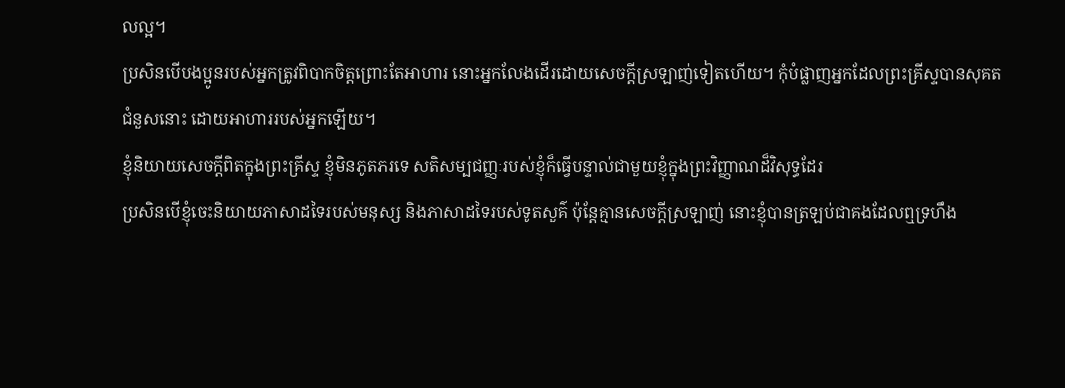លល្អ។
ប្រសិនបើបងប្អូនរបស់អ្នកត្រូវពិបាកចិត្តព្រោះតែអាហារ នោះអ្នកលែងដើរដោយសេចក្ដីស្រឡាញ់ទៀតហើយ។ កុំបំផ្លាញអ្នកដែលព្រះគ្រីស្ទបានសុគតជំនួសនោះ ដោយអាហាររបស់អ្នកឡើយ។
ខ្ញុំនិយាយសេចក្ដីពិតក្នុងព្រះគ្រីស្ទ ខ្ញុំមិនភូតភរទេ សតិសម្បជញ្ញៈរបស់ខ្ញុំក៏ធ្វើបន្ទាល់ជាមួយខ្ញុំក្នុងព្រះវិញ្ញាណដ៏វិសុទ្ធដែរ
ប្រសិនបើខ្ញុំចេះនិយាយភាសាដទៃរបស់មនុស្ស និងភាសាដទៃរបស់ទូតសួគ៌ ប៉ុន្តែគ្មានសេចក្ដីស្រឡាញ់ នោះខ្ញុំបានត្រឡប់ជាគងដែលឮទ្រហឹង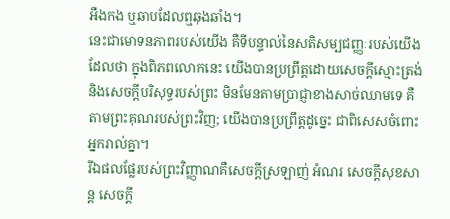អឺងកង ឬឆាបដែលឮឆុងឆាំង។
នេះជាមោទនភាពរបស់យើង គឺទីបន្ទាល់នៃសតិសម្បជញ្ញៈរបស់យើងដែលថា ក្នុងពិភពលោកនេះ យើងបានប្រព្រឹត្តដោយសេចក្ដីស្មោះត្រង់ និងសេចក្ដីបរិសុទ្ធរបស់ព្រះ មិនមែនតាមប្រាជ្ញាខាងសាច់ឈាមទេ គឺតាមព្រះគុណរបស់ព្រះវិញ; យើងបានប្រព្រឹត្តដូច្នេះ ជាពិសេសចំពោះអ្នករាល់គ្នា។
រីឯផលផ្លែរបស់ព្រះវិញ្ញាណគឺសេចក្ដីស្រឡាញ់ អំណរ សេចក្ដីសុខសាន្ត សេចក្ដី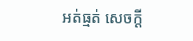អត់ធ្មត់ សេចក្ដី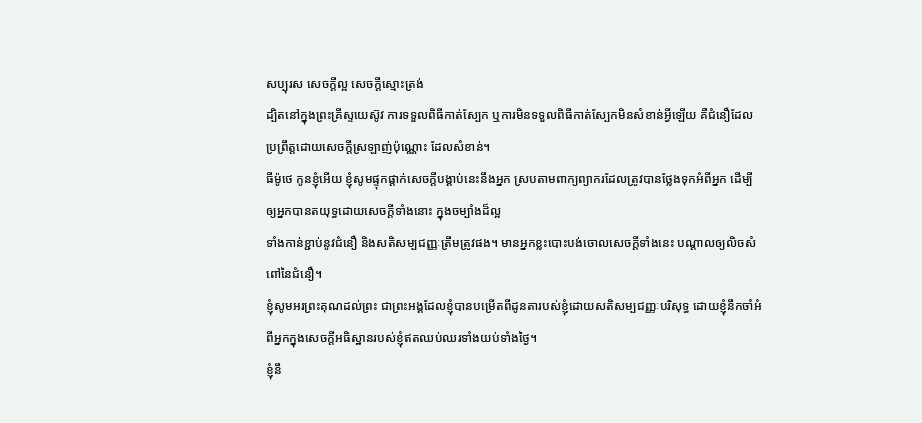សប្បុរស សេចក្ដីល្អ សេចក្ដីស្មោះត្រង់
ដ្បិតនៅក្នុងព្រះគ្រីស្ទយេស៊ូវ ការទទួលពិធីកាត់ស្បែក ឬការមិនទទួលពិធីកាត់ស្បែកមិនសំខាន់អ្វីឡើយ គឺជំនឿដែលប្រព្រឹត្តដោយសេចក្ដីស្រឡាញ់ប៉ុណ្ណោះ ដែលសំខាន់។
ធីម៉ូថេ កូនខ្ញុំអើយ ខ្ញុំសូមផ្ទុកផ្ដាក់សេចក្ដីបង្គាប់នេះនឹងអ្នក ស្របតាមពាក្យព្យាករដែលត្រូវបានថ្លែងទុកអំពីអ្នក ដើម្បីឲ្យអ្នកបានតយុទ្ធដោយសេចក្ដីទាំងនោះ ក្នុងចម្បាំងដ៏ល្អ
ទាំងកាន់ខ្ជាប់នូវជំនឿ និងសតិសម្បជញ្ញៈត្រឹមត្រូវផង។ មានអ្នកខ្លះបោះបង់ចោលសេចក្ដីទាំងនេះ បណ្ដាលឲ្យលិចសំពៅនៃជំនឿ។
ខ្ញុំសូមអរព្រះគុណដល់ព្រះ ជាព្រះអង្គដែលខ្ញុំបានបម្រើតពីដូនតារបស់ខ្ញុំដោយសតិសម្បជញ្ញៈបរិសុទ្ធ ដោយខ្ញុំនឹកចាំអំពីអ្នកក្នុងសេចក្ដីអធិស្ឋានរបស់ខ្ញុំឥតឈប់ឈរទាំងយប់ទាំងថ្ងៃ។
ខ្ញុំនឹ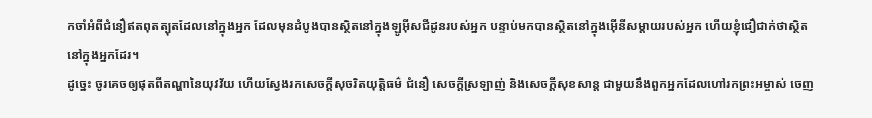កចាំអំពីជំនឿឥតពុតត្បុតដែលនៅក្នុងអ្នក ដែលមុនដំបូងបានស្ថិតនៅក្នុងឡូអ៊ីសជីដូនរបស់អ្នក បន្ទាប់មកបានស្ថិតនៅក្នុងអ៊ើនីសម្ដាយរបស់អ្នក ហើយខ្ញុំជឿជាក់ថាស្ថិតនៅក្នុងអ្នកដែរ។
ដូច្នេះ ចូរគេចឲ្យផុតពីតណ្ហានៃយុវវ័យ ហើយស្វែងរកសេចក្ដីសុចរិតយុត្តិធម៌ ជំនឿ សេចក្ដីស្រឡាញ់ និងសេចក្ដីសុខសាន្ត ជាមួយនឹងពួកអ្នកដែលហៅរកព្រះអម្ចាស់ ចេញ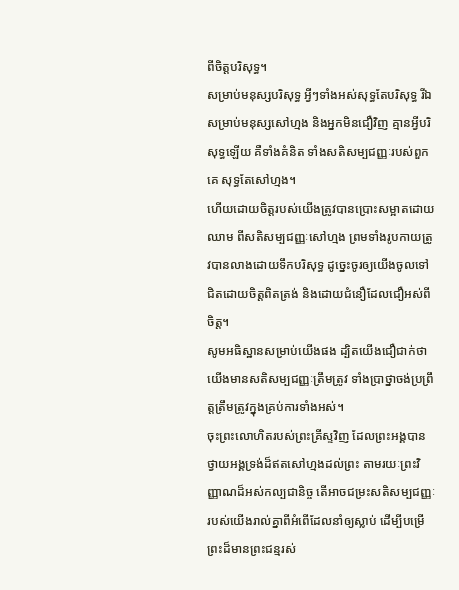ពីចិត្តបរិសុទ្ធ។
សម្រាប់មនុស្សបរិសុទ្ធ អ្វីៗទាំងអស់សុទ្ធតែបរិសុទ្ធ រីឯសម្រាប់មនុស្សសៅហ្មង និងអ្នកមិនជឿវិញ គ្មានអ្វីបរិសុទ្ធឡើយ គឺទាំងគំនិត ទាំងសតិសម្បជញ្ញៈរបស់ពួកគេ សុទ្ធតែសៅហ្មង។
ហើយដោយចិត្តរបស់យើងត្រូវបានប្រោះសម្អាតដោយឈាម ពីសតិសម្បជញ្ញៈសៅហ្មង ព្រមទាំងរូបកាយត្រូវបានលាងដោយទឹកបរិសុទ្ធ ដូច្នេះចូរឲ្យយើងចូលទៅជិតដោយចិត្តពិតត្រង់ និងដោយជំនឿដែលជឿអស់ពីចិត្ត។
សូមអធិស្ឋានសម្រាប់យើងផង ដ្បិតយើងជឿជាក់ថា យើងមានសតិសម្បជញ្ញៈត្រឹមត្រូវ ទាំងប្រាថ្នាចង់ប្រព្រឹត្តត្រឹមត្រូវក្នុងគ្រប់ការទាំងអស់។
ចុះព្រះលោហិតរបស់ព្រះគ្រីស្ទវិញ ដែលព្រះអង្គបានថ្វាយអង្គទ្រង់ដ៏ឥតសៅហ្មងដល់ព្រះ តាមរយៈព្រះវិញ្ញាណដ៏អស់កល្បជានិច្ច តើអាចជម្រះសតិសម្បជញ្ញៈរបស់យើងរាល់គ្នាពីអំពើដែលនាំឲ្យស្លាប់ ដើម្បីបម្រើព្រះដ៏មានព្រះជន្មរស់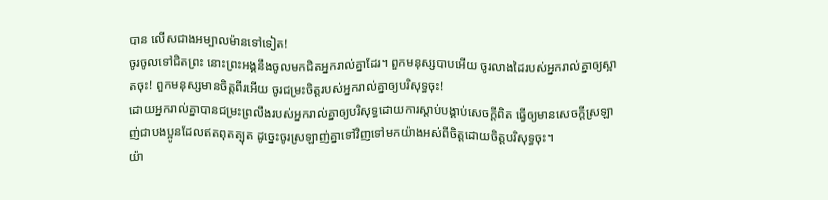បាន លើសជាងអម្បាលម៉ានទៅទៀត!
ចូរចូលទៅជិតព្រះ នោះព្រះអង្គនឹងចូលមកជិតអ្នករាល់គ្នាដែរ។ ពួកមនុស្សបាបអើយ ចូរលាងដៃរបស់អ្នករាល់គ្នាឲ្យស្អាតចុះ! ពួកមនុស្សមានចិត្តពីរអើយ ចូរជម្រះចិត្តរបស់អ្នករាល់គ្នាឲ្យបរិសុទ្ធចុះ!
ដោយអ្នករាល់គ្នាបានជម្រះព្រលឹងរបស់អ្នករាល់គ្នាឲ្យបរិសុទ្ធដោយការស្ដាប់បង្គាប់សេចក្ដីពិត ធ្វើឲ្យមានសេចក្ដីស្រឡាញ់ជាបងប្អូនដែលឥតពុតត្បុត ដូច្នេះចូរស្រឡាញ់គ្នាទៅវិញទៅមកយ៉ាងអស់ពីចិត្តដោយចិត្តបរិសុទ្ធចុះ។
យ៉ា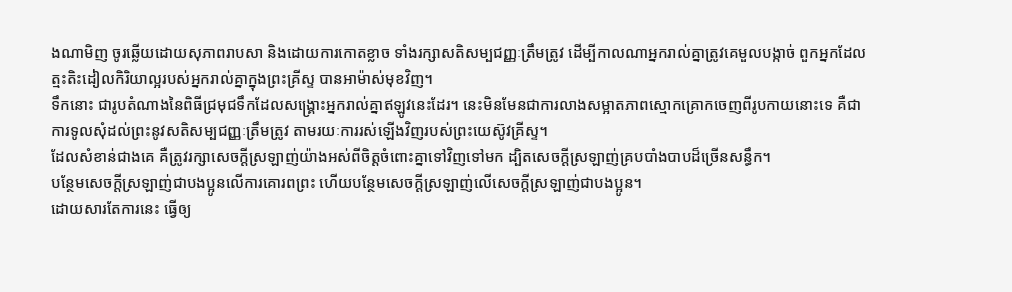ងណាមិញ ចូរឆ្លើយដោយសុភាពរាបសា និងដោយការកោតខ្លាច ទាំងរក្សាសតិសម្បជញ្ញៈត្រឹមត្រូវ ដើម្បីកាលណាអ្នករាល់គ្នាត្រូវគេមួលបង្កាច់ ពួកអ្នកដែលត្មះតិះដៀលកិរិយាល្អរបស់អ្នករាល់គ្នាក្នុងព្រះគ្រីស្ទ បានអាម៉ាស់មុខវិញ។
ទឹកនោះ ជារូបតំណាងនៃពិធីជ្រមុជទឹកដែលសង្គ្រោះអ្នករាល់គ្នាឥឡូវនេះដែរ។ នេះមិនមែនជាការលាងសម្អាតភាពស្មោកគ្រោកចេញពីរូបកាយនោះទេ គឺជាការទូលសុំដល់ព្រះនូវសតិសម្បជញ្ញៈត្រឹមត្រូវ តាមរយៈការរស់ឡើងវិញរបស់ព្រះយេស៊ូវគ្រីស្ទ។
ដែលសំខាន់ជាងគេ គឺត្រូវរក្សាសេចក្ដីស្រឡាញ់យ៉ាងអស់ពីចិត្តចំពោះគ្នាទៅវិញទៅមក ដ្បិតសេចក្ដីស្រឡាញ់គ្របបាំងបាបដ៏ច្រើនសន្ធឹក។
បន្ថែមសេចក្ដីស្រឡាញ់ជាបងប្អូនលើការគោរពព្រះ ហើយបន្ថែមសេចក្ដីស្រឡាញ់លើសេចក្ដីស្រឡាញ់ជាបងប្អូន។
ដោយសារតែការនេះ ធ្វើឲ្យ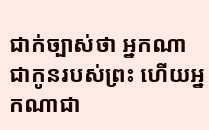ជាក់ច្បាស់ថា អ្នកណាជាកូនរបស់ព្រះ ហើយអ្នកណាជា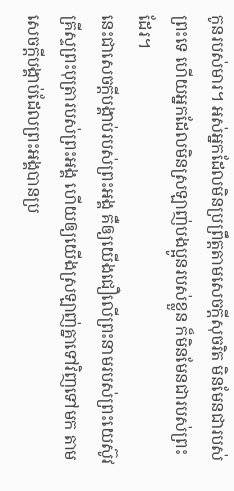កូនរបស់មារ។ អស់អ្នកដែលមិនប្រព្រឹត្តតាមសេចក្ដីសុចរិត មិនមែនជារបស់ព្រះទេ ហើយអ្នកដែលមិនស្រឡាញ់បងប្អូនរបស់ខ្លួន ក៏មិនមែនជារបស់ព្រះដែរ។
នេះជាសេចក្ដីបង្គាប់របស់ព្រះអង្គ គឺឲ្យយើងជឿលើព្រះនាមរបស់ព្រះយេស៊ូវគ្រីស្ទព្រះបុត្រារបស់ព្រះអង្គ ហើយឲ្យយើងស្រឡាញ់គ្នាទៅវិញទៅមក តាមសេចក្ដីបង្គាប់ដែលព្រះអង្គបានប្រ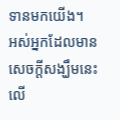ទានមកយើង។
អស់អ្នកដែលមានសេចក្ដីសង្ឃឹមនេះលើ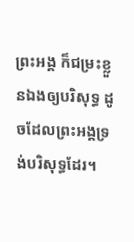ព្រះអង្គ ក៏ជម្រះខ្លួនឯងឲ្យបរិសុទ្ធ ដូចដែលព្រះអង្គទ្រង់បរិសុទ្ធដែរ។